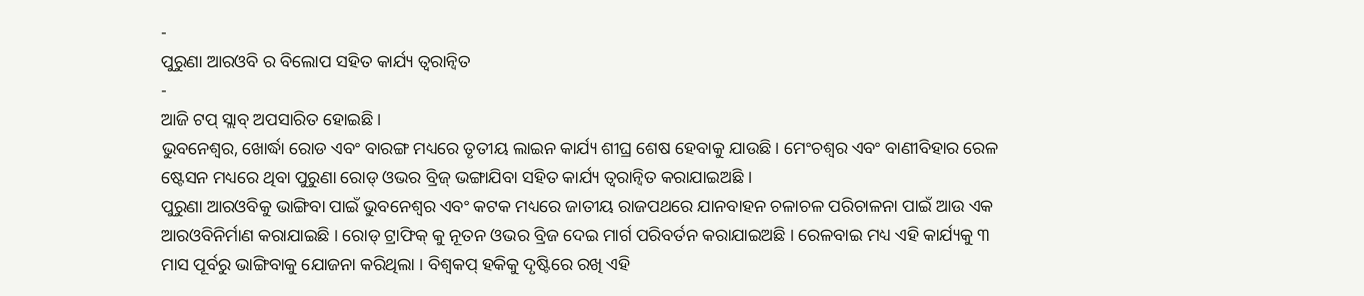-
ପୁରୁଣା ଆରଓବି ର ବିଲୋପ ସହିତ କାର୍ଯ୍ୟ ତ୍ୱରାନ୍ୱିତ
-
ଆଜି ଟପ୍ ସ୍ଲାବ୍ ଅପସାରିତ ହୋଇଛି ।
ଭୁବନେଶ୍ୱର, ଖୋର୍ଦ୍ଧା ରୋଡ ଏବଂ ବାରଙ୍ଗ ମଧ୍ୟରେ ତୃତୀୟ ଲାଇନ କାର୍ଯ୍ୟ ଶୀଘ୍ର ଶେଷ ହେବାକୁ ଯାଉଛି । ମେଂଚଶ୍ୱର ଏବଂ ବାଣୀବିହାର ରେଳ ଷ୍ଟେସନ ମଧ୍ୟରେ ଥିବା ପୁରୁଣା ରୋଡ୍ ଓଭର ବ୍ରିଜ୍ ଭଙ୍ଗାଯିବା ସହିତ କାର୍ଯ୍ୟ ତ୍ୱରାନ୍ୱିତ କରାଯାଇଅଛି ।
ପୁରୁଣା ଆରଓବିକୁ ଭାଙ୍ଗିବା ପାଇଁ ଭୁବନେଶ୍ୱର ଏବଂ କଟକ ମଧ୍ୟରେ ଜାତୀୟ ରାଜପଥରେ ଯାନବାହନ ଚଳାଚଳ ପରିଚାଳନା ପାଇଁ ଆଉ ଏକ ଆରଓବିନିର୍ମାଣ କରାଯାଇଛି । ରୋଡ୍ ଟ୍ରାଫିକ୍ କୁ ନୂତନ ଓଭର ବ୍ରିଜ ଦେଇ ମାର୍ଗ ପରିବର୍ତନ କରାଯାଇଅଛି । ରେଳବାଇ ମଧ୍ୟ ଏହି କାର୍ଯ୍ୟକୁ ୩ ମାସ ପୂର୍ବରୁ ଭାଙ୍ଗିବାକୁ ଯୋଜନା କରିଥିଲା । ବିଶ୍ୱକପ୍ ହକିକୁ ଦୃଷ୍ଟିରେ ରଖି ଏହି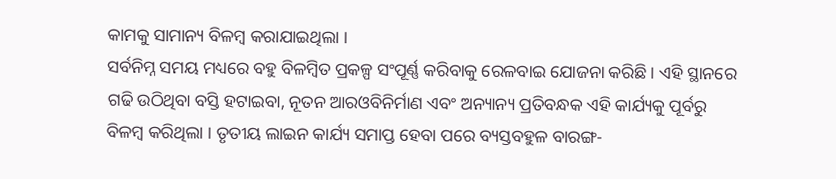କାମକୁ ସାମାନ୍ୟ ବିଳମ୍ବ କରାଯାଇଥିଲା ।
ସର୍ବନିମ୍ନ ସମୟ ମଧ୍ୟରେ ବହୁ ବିଳମ୍ବିତ ପ୍ରକଳ୍ପ ସଂପୂର୍ଣ୍ଣ କରିବାକୁ ରେଳବାଇ ଯୋଜନା କରିଛି । ଏହି ସ୍ଥାନରେ ଗଢି ଉଠିଥିବା ବସ୍ତି ହଟାଇବା, ନୂତନ ଆରଓବିନିର୍ମାଣ ଏବଂ ଅନ୍ୟାନ୍ୟ ପ୍ରତିବନ୍ଧକ ଏହି କାର୍ଯ୍ୟକୁ ପୂର୍ବରୁ ବିଳମ୍ବ କରିଥିଲା । ତୃତୀୟ ଲାଇନ କାର୍ଯ୍ୟ ସମାପ୍ତ ହେବା ପରେ ବ୍ୟସ୍ତବହୁଳ ବାରଙ୍ଗ-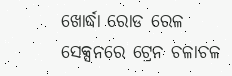ଖୋର୍ଦ୍ଧା ରୋଡ ରେଳ ସେକ୍ସନରେ ଟ୍ରେନ ଚଳାଚଳ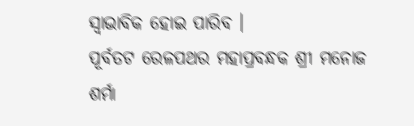ସ୍ୱାଭାବିକ ହୋଇ ପାରିବ ।
ପୂର୍ବତଟ ରେଳପଥର ମହାପ୍ରବନ୍ଧକ ଶ୍ରୀ ମନୋଜ ଶର୍ମା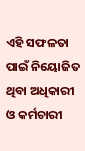ଏହି ସଫଳତା ପାଇଁ ନିୟୋଜିତ ଥିବା ଅଧିକାରୀ ଓ କର୍ମଚାରୀ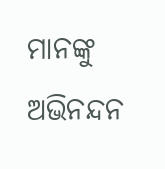ମାନଙ୍କୁ ଅଭିନନ୍ଦନ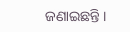ଜଣାଇଛନ୍ତି ।